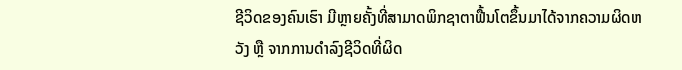ຊີວິດຂອງຄົນເຮົາ ມີຫຼາຍຄັ້ງທີ່ສາມາດພິກຊາຕາຟື້ນໂຕຂຶ້ນມາໄດ້ຈາກຄວາມຜິດຫວັງ ຫຼື ຈາກການດຳລົງຊີວິດທີ່ຜິດ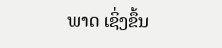ພາດ ເຊິ່ງຂຶ້ນ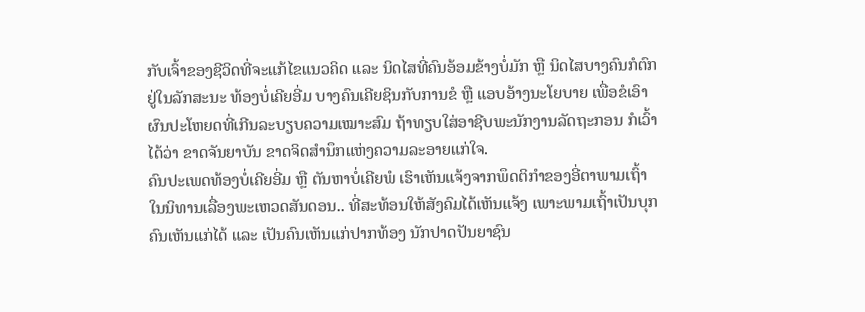ກັບເຈົ້າຂອງຊີວິດທີ່ຈະແກ້ໄຂແນວຄິດ ແລະ ນິດໄສທີ່ຄົນອ້ອມຂ້າງບໍ່ມັກ ຫຼື ນິດໄສບາງຄົນກໍຕົກຢູ່ໃນລັກສະນະ ທ້ອງບໍ່ເຄີຍອີ່ມ ບາງຄົນເຄີຍຊິນກັບການຂໍ ຫຼື ແອບອ້າງນະໂຍບາຍ ເພື່ອຂໍເອົາຜົນປະໂຫຍດທີ່ເກີນລະບຽບຄວາມເໝາະສົມ ຖ້າທຽບໃສ່ອາຊີບພະນັກງານລັດຖະກອນ ກໍເວົ້າໄດ້ວ່າ ຂາດຈັນຍາບັນ ຂາດຈິດສຳນຶກແຫ່ງຄວາມລະອາຍແກ່ໃຈ.
ຄົນປະເພດທ້ອງບໍ່ເຄີຍອີ່ມ ຫຼື ຕັນຫາບໍ່ເຄີຍພໍ ເຮົາເຫັນແຈ້ງຈາກພຶດຕິກຳຂອງອີ່ຕາພາມເຖົ້າ ໃນນິທານເລື່ອງພະເຫວດສັນດອນ.. ທີ່ສະທ້ອນໃຫ້ສັງຄົມໄດ້ເຫັນແຈ້ງ ເພາະພາມເຖົ້າເປັນບຸກຄົນເຫັນແກ່ໄດ້ ແລະ ເປັນຄົນເຫັນແກ່ປາກທ້ອງ ນັກປາດປັນຍາຊົນ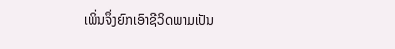ເພິ່ນຈຶ່ງຍົກເອົາຊີວິດພາມເປັນ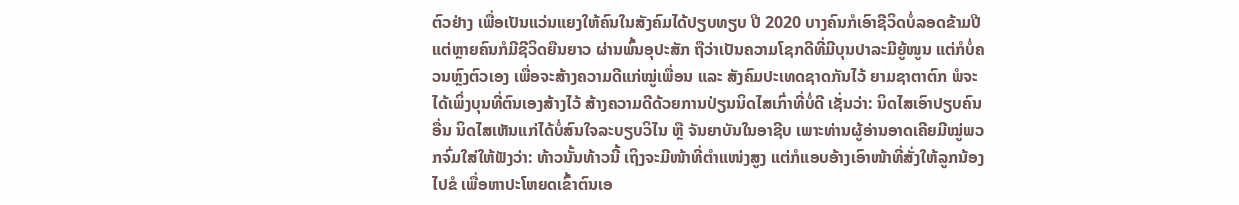ຕົວຢ່າງ ເພື່ອເປັນແວ່ນແຍງໃຫ້ຄົນໃນສັງຄົມໄດ້ປຽບທຽບ ປີ 2020 ບາງຄົນກໍເອົາຊີວິດບໍ່ລອດຂ້າມປີ ແຕ່ຫຼາຍຄົນກໍມີຊີວິດຍືນຍາວ ຜ່ານພົ້ນອຸປະສັກ ຖືວ່າເປັນຄວາມໂຊກດີທີ່ມີບຸນປາລະມີຍູ້ໜູນ ແຕ່ກໍບໍ່ຄວນຫຼົງຕົວເອງ ເພື່ອຈະສ້າງຄວາມດີແກ່ໝູ່ເພື່ອນ ແລະ ສັງຄົມປະເທດຊາດກັນໄວ້ ຍາມຊາຕາຕົກ ພໍຈະໄດ້ເພິ່ງບຸນທີ່ຕົນເອງສ້າງໄວ້ ສ້າງຄວາມດີດ້ວຍການປ່ຽນນິດໄສເກົ່າທີ່ບໍ່ດີ ເຊັ່ນວ່າ: ນິດໄສເອົາປຽບຄົນອື່ນ ນິດໄສເຫັນແກ່ໄດ້ບໍ່ສົນໃຈລະບຽບວິໄນ ຫຼື ຈັນຍາບັນໃນອາຊີບ ເພາະທ່ານຜູ້ອ່ານອາດເຄີຍມີໝູ່ພວກຈົ່ມໃສ່ໃຫ້ຟັງວ່າ: ທ້າວນັ້ນທ້າວນີ້ ເຖິງຈະມີໜ້າທີ່ຕຳແໜ່ງສູງ ແຕ່ກໍແອບອ້າງເອົາໜ້າທີ່ສັ່ງໃຫ້ລູກນ້ອງໄປຂໍ ເພື່ອຫາປະໂຫຍດເຂົ້າຕົນເອ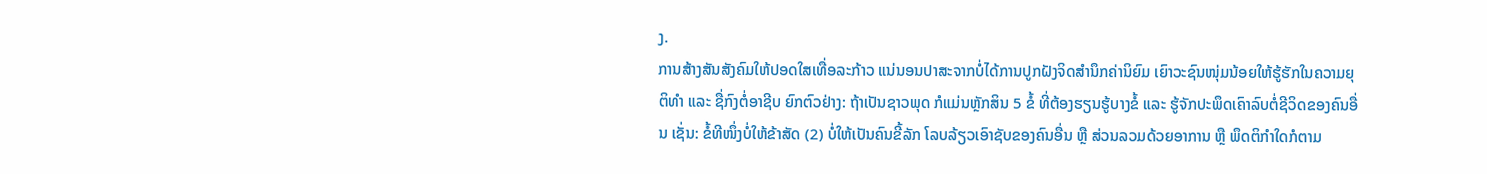ງ.
ການສ້າງສັນສັງຄົມໃຫ້ປອດໃສເທື່ອລະກ້າວ ແນ່ນອນປາສະຈາກບໍ່ໄດ້ການປູກຝັງຈິດສຳນຶກຄ່ານິຍົມ ເຍົາວະຊົນໜຸ່ມນ້ອຍໃຫ້ຮູ້ຮັກໃນຄວາມຍຸຕິທຳ ແລະ ຊື່ກົງຕໍ່ອາຊີບ ຍົກຕົວຢ່າງ: ຖ້າເປັນຊາວພຸດ ກໍແມ່ນຫຼັກສິນ 5 ຂໍ້ ທີ່ຕ້ອງຮຽນຮູ້ບາງຂໍ້ ແລະ ຮູ້ຈັກປະພຶດເຄົາລົບຕໍ່ຊີວິດຂອງຄົນອື່ນ ເຊັ່ນ: ຂໍ້ທີໜຶ່ງບໍ່ໃຫ້ຂ້າສັດ (2) ບໍ່ໃຫ້ເປັນຄົນຂີ້ລັກ ໂລບລ້ຽວເອົາຊັບຂອງຄົນອື່ນ ຫຼື ສ່ວນລວມດ້ວຍອາການ ຫຼື ພຶດຕິກຳໃດກໍຕາມ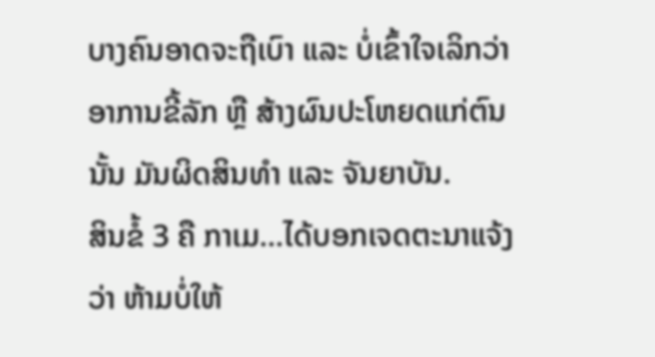ບາງຄົນອາດຈະຖືເບົາ ແລະ ບໍ່ເຂົ້າໃຈເລິກວ່າອາການຂີ້ລັກ ຫຼື ສ້າງຜົນປະໂຫຍດແກ່ຕົນນັ້ນ ມັນຜິດສິນທຳ ແລະ ຈັນຍາບັນ.
ສິນຂໍ້ 3 ຄື ກາເມ…ໄດ້ບອກເຈດຕະນາແຈ້ງວ່າ ຫ້າມບໍ່ໃຫ້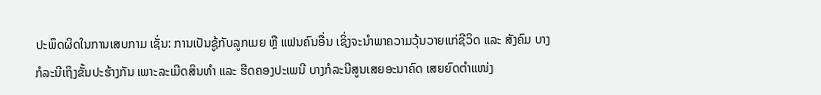ປະພຶດຜິດໃນການເສບກາມ ເຊັ່ນ: ການເປັນຊູ້ກັບລູກເມຍ ຫຼື ແຟນຄົນອື່ນ ເຊິ່ງຈະນຳພາຄວາມວຸ້ນວາຍແກ່ຊີວິດ ແລະ ສັງຄົມ ບາງກໍລະນີເຖິງຂັ້ນປະຮ້າງກັນ ເພາະລະເມີດສິນທຳ ແລະ ຮີດຄອງປະເພນີ ບາງກໍລະນີສູນເສຍອະນາຄົດ ເສຍຍົດຕຳແໜ່ງ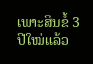ເພາະສິນຂໍ້ 3 ປີໃໝ່ແລ້ວ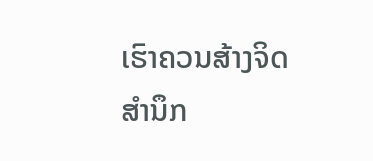ເຮົາຄວນສ້າງຈິດສຳນຶກ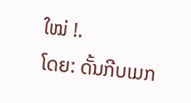ໃໝ່ !.
ໂດຍ: ດັ້ນກີບເມກ